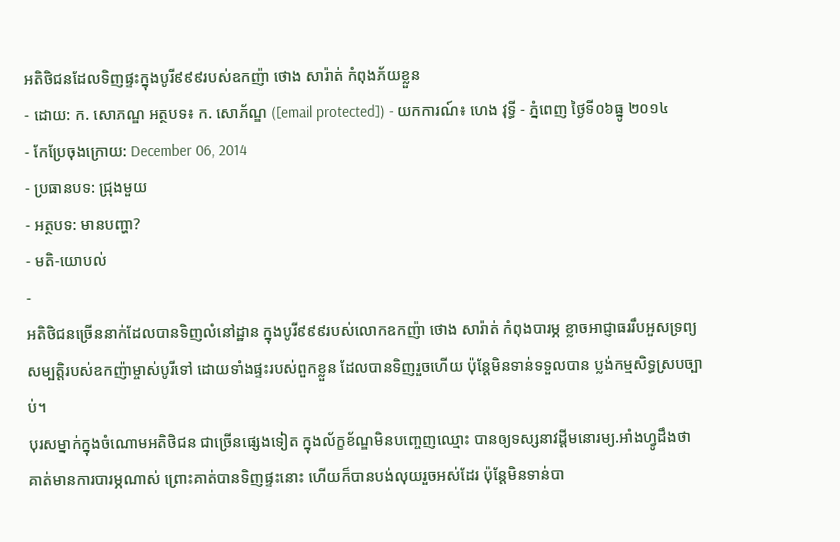អតិថិជនដែលទិញផ្ទះក្នុងបូរី៩៩៩របស់ឧកញ៉ា ថោង សារ៉ាត់ កំពុងភ័យខ្លួន
- ដោយ: ក. សោភណ្ឌ អត្ថបទ៖ ក. សោភ័ណ្ឌ ([email protected]) - យកការណ៍៖ ហេង វុទ្ធី - ភ្នំពេញ ថ្ងៃទី០៦ធ្នូ ២០១៤
- កែប្រែចុងក្រោយ: December 06, 2014
- ប្រធានបទ: ជ្រុងមួយ
- អត្ថបទ: មានបញ្ហា?
- មតិ-យោបល់
-
អតិថិជនច្រើននាក់ដែលបានទិញលំនៅដ្ឋាន ក្នុងបូរី៩៩៩របស់លោកឧកញ៉ា ថោង សារ៉ាត់ កំពុងបារម្ភ ខ្លាចអាជ្ញាធររឹបអួសទ្រព្យសម្បត្តិរបស់ឧកញ៉ាម្ចាស់បូរីទៅ ដោយទាំងផ្ទះរបស់ពួកខ្លួន ដែលបានទិញរួចហើយ ប៉ុន្តែមិនទាន់ទទួលបាន ប្លង់កម្មសិទ្ធស្របច្បាប់។
បុរសម្នាក់ក្នុងចំណោមអតិថិជន ជាច្រើនផ្សេងទៀត ក្នុងល័ក្ខខ័ណ្ឌមិនបញ្ចេញឈ្មោះ បានឲ្យទស្សនាវដ្តីមនោរម្យ.អាំងហ្វូដឹងថា គាត់មានការបារម្ភណាស់ ព្រោះគាត់បានទិញផ្ទះនោះ ហើយក៏បានបង់លុយរួចអស់ដែរ ប៉ុន្តែមិនទាន់បា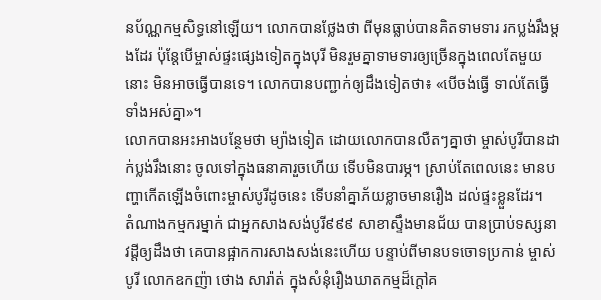នប័ណ្ណកម្មសិទ្ធនៅឡើយ។ លោកបានថ្លែងថា ពីមុនធ្លាប់បានគិតទាមទារ រកប្លង់រឹងម្តងដែរ ប៉ុន្តែបើម្ចាស់ផ្ទះផ្សេងទៀតក្នុងបុរី មិនរួមគ្នាទាមទារឲ្យច្រើនក្នុងពេលតែមួយនោះ មិនអាចធ្វើបានទេ។ លោកបានបញ្ជាក់ឲ្យដឹងទៀតថា៖ «បើចង់ធ្វើ ទាល់តែធ្វើទាំងអស់គ្នា»។
លោកបានអះអាងបន្ថែមថា ម្យ៉ាងទៀត ដោយលោកបានលឺតៗគ្នាថា ម្ចាស់បូរីបានដាក់ប្លង់រឹងនោះ ចូលទៅក្នុងធនាគារួចហើយ ទើបមិនបារម្ភ។ ស្រាប់តែពេលនេះ មានបញ្ហាកើតឡើងចំពោះម្ចាស់បូរីដូចនេះ ទើបនាំគ្នាភ័យខ្លាចមានរឿង ដល់ផ្ទះខ្លួនដែរ។
តំណាងកម្មករម្នាក់ ជាអ្នកសាងសង់បូរី៩៩៩ សាខាស្ទឹងមានជ័យ បានប្រាប់ទស្សនាវដ្តីឲ្យដឹងថា គេបានផ្អាកការសាងសង់នេះហើយ បន្ទាប់ពីមានបទចោទប្រកាន់ ម្ចាស់បូរី លោកឧកញ៉ា ថោង សារ៉ាត់ ក្នុងសំនុំរឿងឃាតកម្មដ៏ក្តៅគ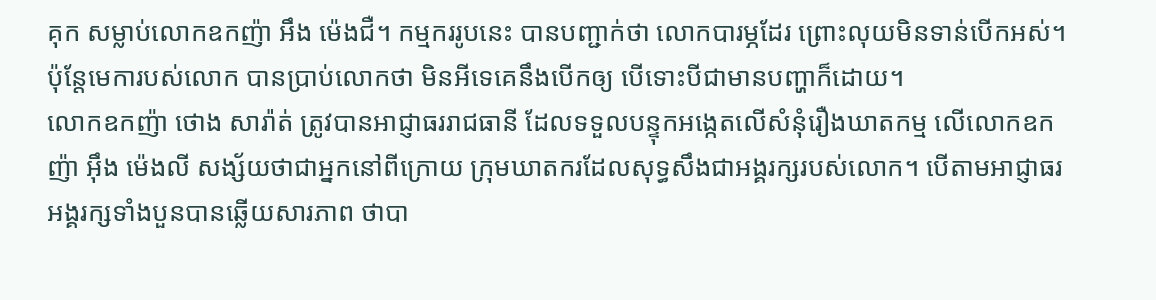គុក សម្លាប់លោកឧកញ៉ា អឹង ម៉េងជឺ។ កម្មកររូបនេះ បានបញ្ជាក់ថា លោកបារម្ភដែរ ព្រោះលុយមិនទាន់បើកអស់។ ប៉ុន្តែមេការបស់លោក បានប្រាប់លោកថា មិនអីទេគេនឹងបើកឲ្យ បើទោះបីជាមានបញ្ហាក៏ដោយ។
លោកឧកញ៉ា ថោង សារ៉ាត់ ត្រូវបានអាជ្ញាធររាជធានី ដែលទទួលបន្ទុកអង្កេតលើសំនុំរឿងឃាតកម្ម លើលោកឧកញ៉ា អ៊ឹង ម៉េងលី សង្ស័យថាជាអ្នកនៅពីក្រោយ ក្រុមឃាតករដែលសុទ្ធសឹងជាអង្គរក្សរបស់លោក។ បើតាមអាជ្ញាធរ អង្គរក្សទាំងបួនបានឆ្លើយសារភាព ថាបា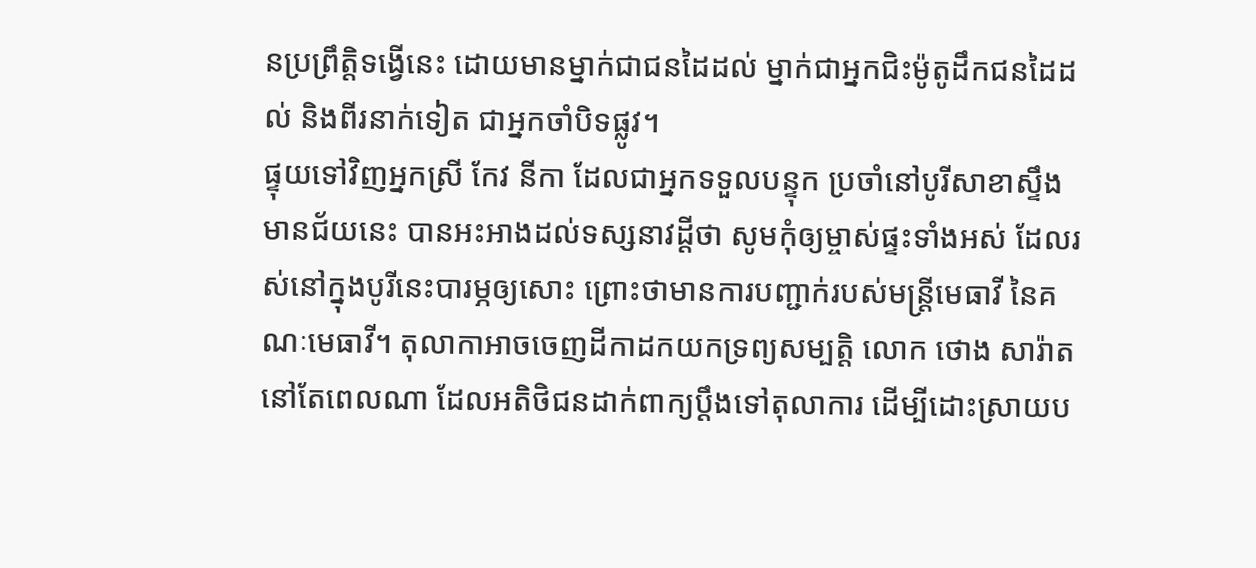នប្រព្រឹត្តិទង្វើនេះ ដោយមានម្នាក់ជាជនដៃដល់ ម្នាក់ជាអ្នកជិះម៉ូតូដឹកជនដៃដល់ និងពីរនាក់ទៀត ជាអ្នកចាំបិទផ្លូវ។
ផ្ទុយទៅវិញអ្នកស្រី កែវ នីកា ដែលជាអ្នកទទួលបន្ទុក ប្រចាំនៅបូរីសាខាស្ទឹងមានជ័យនេះ បានអះអាងដល់ទស្សនាវដ្ដីថា សូមកុំឲ្យម្ចាស់ផ្ទះទាំងអស់ ដែលរស់នៅក្នុងបូរីនេះបារម្ភឲ្យសោះ ព្រោះថាមានការបញ្ជាក់របស់មន្ត្រីមេធាវី នៃគណៈមេធាវី។ តុលាកាអាចចេញដីកាដកយកទ្រព្យសម្បត្តិ លោក ថោង សារ៉ាត នៅតែពេលណា ដែលអតិថិជនដាក់ពាក្យប្ដឹងទៅតុលាការ ដើម្បីដោះស្រាយប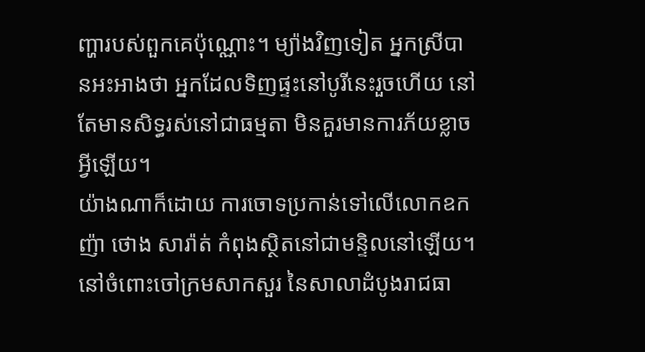ញ្ហារបស់ពួកគេប៉ុណ្ណោះ។ ម្យ៉ាងវិញទៀត អ្នកស្រីបានអះអាងថា អ្នកដែលទិញផ្ទះនៅបូរីនេះរួចហើយ នៅតែមានសិទ្ធរស់នៅជាធម្មតា មិនគួរមានការភ័យខ្លាចអ្វីឡើយ។
យ៉ាងណាក៏ដោយ ការចោទប្រកាន់ទៅលើលោកឧកញ៉ា ថោង សារ៉ាត់ កំពុងស្ថិតនៅជាមន្ទិលនៅឡើយ។ នៅចំពោះចៅក្រមសាកសួរ នៃសាលាដំបូងរាជធា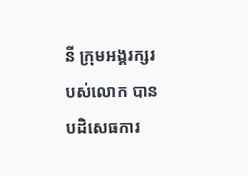នី ក្រុមអង្គរក្សរបស់លោក បានបដិសេធការ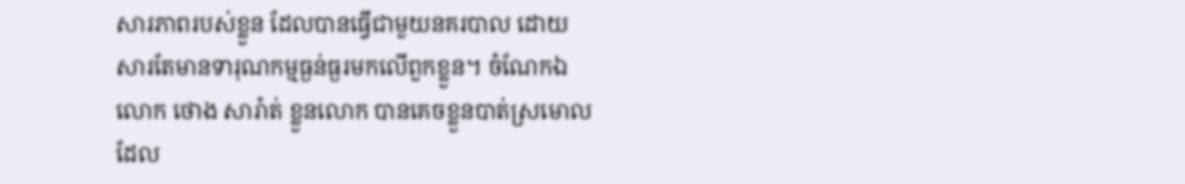សារភាពរបស់ខ្លួន ដែលបានធ្វើជាមួយនគរបាល ដោយសារតែមានទារុណកម្មធ្ងន់ធ្ងរមកលើពួកខ្លួន។ ចំណែកឯលោក ថោង សារ៉ាត់ ខ្លួនលោក បានគេចខ្លួនបាត់ស្រមោល ដែល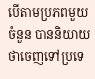បើតាមប្រភពមួយចំនួន បាននិយាយថាចេញទៅប្រទេ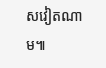សវៀតណាម៕